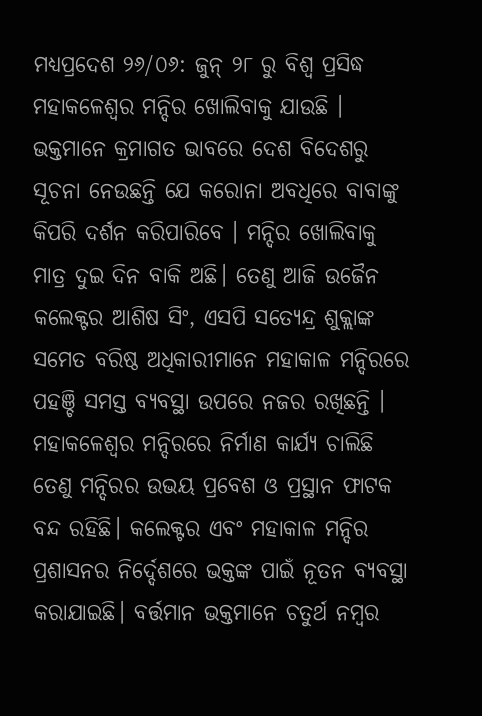ମଧ୍ୟପ୍ରଦେଶ ୨୬/୦୬: ଜୁନ୍ ୨୮ ରୁ ବିଶ୍ୱ ପ୍ରସିଦ୍ଧ ମହାକଳେଶ୍ୱର ମନ୍ଦିର ଖୋଲିବାକୁ ଯାଉଛି । ଭକ୍ତମାନେ କ୍ରମାଗତ ଭାବରେ ଦେଶ ବିଦେଶରୁ ସୂଚନା ନେଉଛନ୍ତି ଯେ କରୋନା ଅବଧିରେ ବାବାଙ୍କୁ କିପରି ଦର୍ଶନ କରିପାରିବେ । ମନ୍ଦିର ଖୋଲିବାକୁ ମାତ୍ର ଦୁଇ ଦିନ ବାକି ଅଛି। ତେଣୁ ଆଜି ଉଜୈନ କଲେକ୍ଟର ଆଶିଷ ସିଂ, ଏସପି ସତ୍ୟେନ୍ଦ୍ର ଶୁକ୍ଲାଙ୍କ ସମେତ ବରିଷ୍ଠ ଅଧିକାରୀମାନେ ମହାକାଳ ମନ୍ଦିରରେ ପହଞ୍ଚି ସମସ୍ତ ବ୍ୟବସ୍ଥା ଉପରେ ନଜର ରଖିଛନ୍ତି ।
ମହାକଳେଶ୍ୱର ମନ୍ଦିରରେ ନିର୍ମାଣ କାର୍ଯ୍ୟ ଚାଲିଛି ତେଣୁ ମନ୍ଦିରର ଉଭୟ ପ୍ରବେଶ ଓ ପ୍ରସ୍ଥାନ ଫାଟକ ବନ୍ଦ ରହିଛି। କଲେକ୍ଟର ଏବଂ ମହାକାଳ ମନ୍ଦିର ପ୍ରଶାସନର ନିର୍ଦ୍ଦେଶରେ ଭକ୍ତଙ୍କ ପାଇଁ ନୂତନ ବ୍ୟବସ୍ଥା କରାଯାଇଛି। ବର୍ତ୍ତମାନ ଭକ୍ତମାନେ ଚତୁର୍ଥ ନମ୍ବର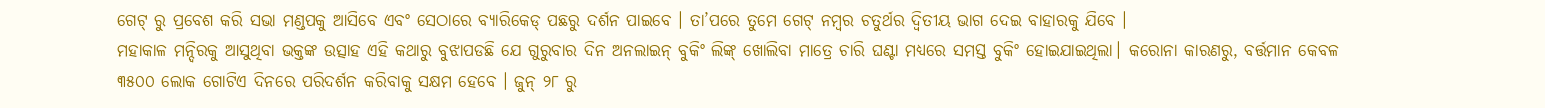ଗେଟ୍ ରୁ ପ୍ରବେଶ କରି ସଭା ମଣ୍ଡପକୁ ଆସିବେ ଏବଂ ସେଠାରେ ବ୍ୟାରିକେଡ୍ ପଛରୁ ଦର୍ଶନ ପାଇବେ । ତା’ପରେ ତୁମେ ଗେଟ୍ ନମ୍ବର ଚତୁର୍ଥର ଦ୍ୱିତୀୟ ଭାଗ ଦେଇ ବାହାରକୁ ଯିବେ ।
ମହାକାଳ ମନ୍ଦିରକୁ ଆସୁଥିବା ଭକ୍ତଙ୍କ ଉତ୍ସାହ ଏହି କଥାରୁ ବୁଝାପଡଛି ଯେ ଗୁରୁବାର ଦିନ ଅନଲାଇନ୍ ବୁକିଂ ଲିଙ୍କ୍ ଖୋଲିବା ମାତ୍ରେ ଚାରି ଘଣ୍ଟା ମଧ୍ୟରେ ସମସ୍ତ ବୁକିଂ ହୋଇଯାଇଥିଲା। କରୋନା କାରଣରୁ, ବର୍ତ୍ତମାନ କେବଳ ୩୫୦୦ ଲୋକ ଗୋଟିଏ ଦିନରେ ପରିଦର୍ଶନ କରିବାକୁ ସକ୍ଷମ ହେବେ । ଜୁନ୍ ୨୮ ରୁ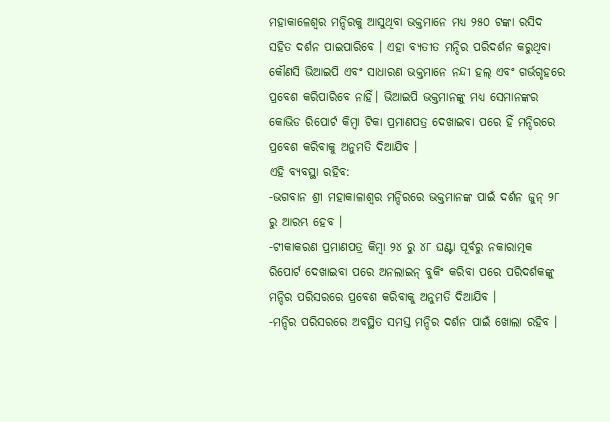ମହାକାଳେଶ୍ୱର ମନ୍ଦିରକୁ ଆସୁଥିବା ଭକ୍ତମାନେ ମଧ୍ୟ ୨୫୦ ଟଙ୍କା ରସିଦ ସହିତ ଦର୍ଶନ ପାଇପାରିବେ । ଏହା ବ୍ୟତୀତ ମନ୍ଦିର ପରିଦର୍ଶନ କରୁଥିବା କୌଣସି ଭିଆଇପି ଏବଂ ସାଧାରଣ ଭକ୍ତମାନେ ନନ୍ଦୀ ହଲ୍ ଏବଂ ଗର୍ଭଗୃହରେ ପ୍ରବେଶ କରିପାରିବେ ନାହିଁ। ଭିଆଇପି ଭକ୍ତମାନଙ୍କୁ ମଧ୍ୟ ସେମାନଙ୍କର କୋଭିଡ ରିପୋର୍ଟ କିମ୍ବା ଟିକା ପ୍ରମାଣପତ୍ର ଦେଖାଇବା ପରେ ହିଁ ମନ୍ଦିରରେ ପ୍ରବେଶ କରିବାକୁ ଅନୁମତି ଦିଆଯିବ ।
ଏହି ବ୍ୟବସ୍ଥା ରହିବ:
-ଭଗବାନ ଶ୍ରୀ ମହାକାଳାଶ୍ୱର ମନ୍ଦିରରେ ଭକ୍ତମାନଙ୍କ ପାଇଁ ଦର୍ଶନ ଜୁନ୍ ୨୮ ରୁ ଆରମ୍ଭ ହେବ ।
-ଟୀକାକରଣ ପ୍ରମାଣପତ୍ର କିମ୍ବା ୨୪ ରୁ ୪୮ ଘଣ୍ଟା ପୂର୍ବରୁ ନକାରାତ୍ମକ ରିପୋର୍ଟ ଦେଖାଇବା ପରେ ଅନଲାଇନ୍ ବୁକିଂ କରିବା ପରେ ପରିଦର୍ଶକଙ୍କୁ ମନ୍ଦିର ପରିସରରେ ପ୍ରବେଶ କରିବାକୁ ଅନୁମତି ଦିଆଯିବ ।
-ମନ୍ଦିର ପରିସରରେ ଅବସ୍ଥିତ ସମସ୍ତ ମନ୍ଦିର ଦର୍ଶନ ପାଇଁ ଖୋଲା ରହିବ ।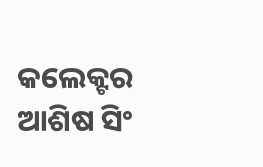କଲେକ୍ଟର ଆଶିଷ ସିଂ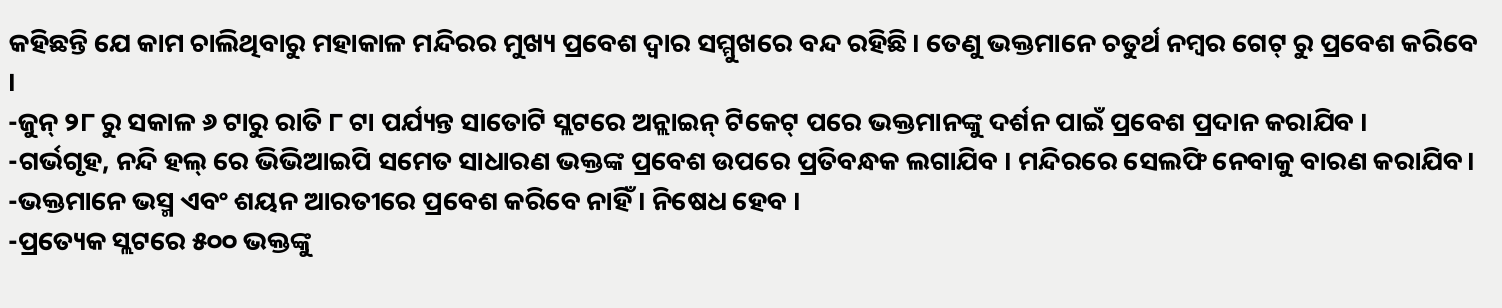କହିଛନ୍ତି ଯେ କାମ ଚାଲିଥିବାରୁ ମହାକାଳ ମନ୍ଦିରର ମୁଖ୍ୟ ପ୍ରବେଶ ଦ୍ୱାର ସମ୍ମୁଖରେ ବନ୍ଦ ରହିଛି। ତେଣୁ ଭକ୍ତମାନେ ଚତୁର୍ଥ ନମ୍ବର ଗେଟ୍ ରୁ ପ୍ରବେଶ କରିବେ ।
-ଜୁନ୍ ୨୮ ରୁ ସକାଳ ୬ ଟାରୁ ରାତି ୮ ଟା ପର୍ଯ୍ୟନ୍ତ ସାତୋଟି ସ୍ଲଟରେ ଅନ୍ଲାଇନ୍ ଟିକେଟ୍ ପରେ ଭକ୍ତମାନଙ୍କୁ ଦର୍ଶନ ପାଇଁ ପ୍ରବେଶ ପ୍ରଦାନ କରାଯିବ ।
-ଗର୍ଭଗୃହ, ନନ୍ଦି ହଲ୍ ରେ ଭିଭିଆଇପି ସମେତ ସାଧାରଣ ଭକ୍ତଙ୍କ ପ୍ରବେଶ ଉପରେ ପ୍ରତିବନ୍ଧକ ଲଗାଯିବ । ମନ୍ଦିରରେ ସେଲଫି ନେବାକୁ ବାରଣ କରାଯିବ।
-ଭକ୍ତମାନେ ଭସ୍ମ ଏବଂ ଶୟନ ଆରତୀରେ ପ୍ରବେଶ କରିବେ ନାହିଁ । ନିଷେଧ ହେବ ।
-ପ୍ରତ୍ୟେକ ସ୍ଲଟରେ ୫୦୦ ଭକ୍ତଙ୍କୁ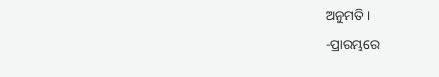ଅନୁମତି ।
-ପ୍ରାରମ୍ଭରେ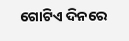ଗୋଟିଏ ଦିନରେ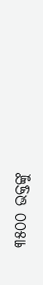୩୫୦୦ ଭକ୍ତଙ୍କୁ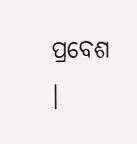ପ୍ରବେଶ ।